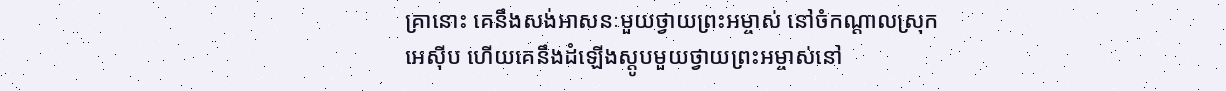គ្រានោះ គេនឹងសង់អាសនៈមួយថ្វាយព្រះអម្ចាស់ នៅចំកណ្ដាលស្រុកអេស៊ីប ហើយគេនឹងដំឡើងស្តូបមួយថ្វាយព្រះអម្ចាស់នៅ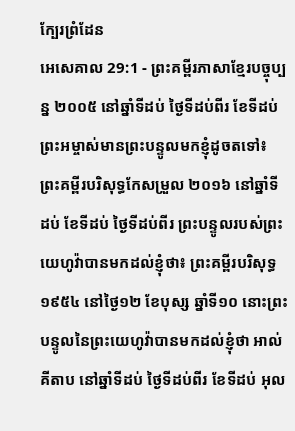ក្បែរព្រំដែន
អេសេគាល 29:1 - ព្រះគម្ពីរភាសាខ្មែរបច្ចុប្បន្ន ២០០៥ នៅឆ្នាំទីដប់ ថ្ងៃទីដប់ពីរ ខែទីដប់ ព្រះអម្ចាស់មានព្រះបន្ទូលមកខ្ញុំដូចតទៅ៖ ព្រះគម្ពីរបរិសុទ្ធកែសម្រួល ២០១៦ នៅឆ្នាំទីដប់ ខែទីដប់ ថ្ងៃទីដប់ពីរ ព្រះបន្ទូលរបស់ព្រះយេហូវ៉ាបានមកដល់ខ្ញុំថា៖ ព្រះគម្ពីរបរិសុទ្ធ ១៩៥៤ នៅថ្ងៃ១២ ខែបុស្ស ឆ្នាំទី១០ នោះព្រះបន្ទូលនៃព្រះយេហូវ៉ាបានមកដល់ខ្ញុំថា អាល់គីតាប នៅឆ្នាំទីដប់ ថ្ងៃទីដប់ពីរ ខែទីដប់ អុល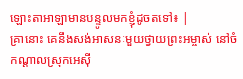ឡោះតាអាឡាមានបន្ទូលមកខ្ញុំដូចតទៅ៖ |
គ្រានោះ គេនឹងសង់អាសនៈមួយថ្វាយព្រះអម្ចាស់ នៅចំកណ្ដាលស្រុកអេស៊ី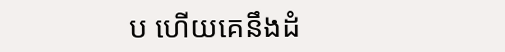ប ហើយគេនឹងដំ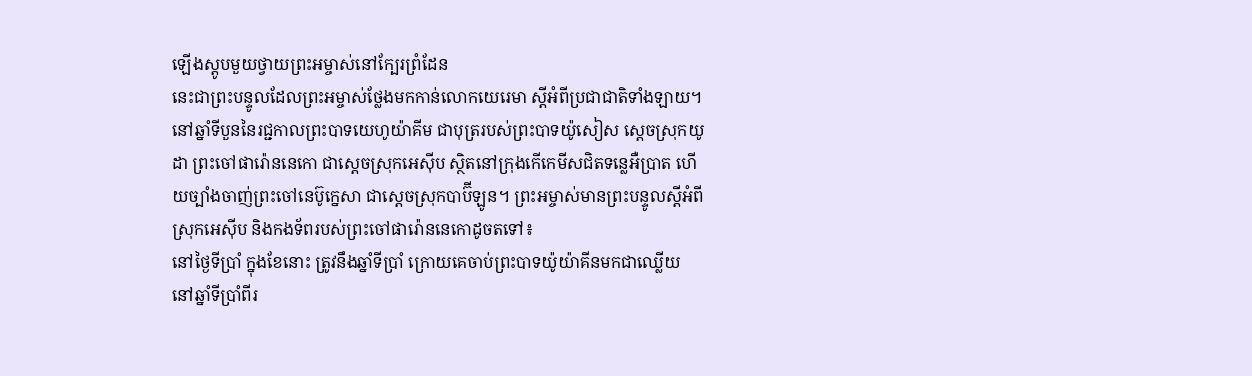ឡើងស្តូបមួយថ្វាយព្រះអម្ចាស់នៅក្បែរព្រំដែន
នេះជាព្រះបន្ទូលដែលព្រះអម្ចាស់ថ្លែងមកកាន់លោកយេរេមា ស្ដីអំពីប្រជាជាតិទាំងឡាយ។
នៅឆ្នាំទីបួននៃរជ្ជកាលព្រះបាទយេហូយ៉ាគីម ជាបុត្ររបស់ព្រះបាទយ៉ូសៀស ស្ដេចស្រុកយូដា ព្រះចៅផារ៉ោននេកោ ជាស្ដេចស្រុកអេស៊ីប ស្ថិតនៅក្រុងកើកេមីសជិតទន្លេអឺប្រាត ហើយច្បាំងចាញ់ព្រះចៅនេប៊ូក្នេសា ជាស្ដេចស្រុកបាប៊ីឡូន។ ព្រះអម្ចាស់មានព្រះបន្ទូលស្ដីអំពីស្រុកអេស៊ីប និងកងទ័ពរបស់ព្រះចៅផារ៉ោននេកោដូចតទៅ៖
នៅថ្ងៃទីប្រាំ ក្នុងខែនោះ ត្រូវនឹងឆ្នាំទីប្រាំ ក្រោយគេចាប់ព្រះបាទយ៉ូយ៉ាគីនមកជាឈ្លើយ
នៅឆ្នាំទីប្រាំពីរ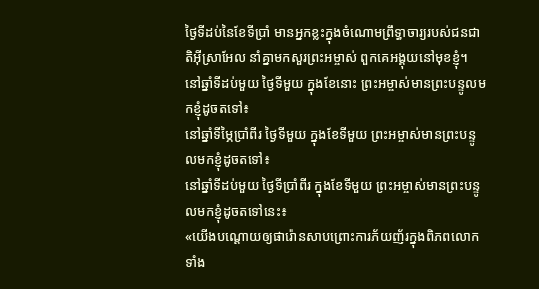ថ្ងៃទីដប់នៃខែទីប្រាំ មានអ្នកខ្លះក្នុងចំណោមព្រឹទ្ធាចារ្យរបស់ជនជាតិអ៊ីស្រាអែល នាំគ្នាមកសួរព្រះអម្ចាស់ ពួកគេអង្គុយនៅមុខខ្ញុំ។
នៅឆ្នាំទីដប់មួយ ថ្ងៃទីមួយ ក្នុងខែនោះ ព្រះអម្ចាស់មានព្រះបន្ទូលមកខ្ញុំដូចតទៅ៖
នៅឆ្នាំទីម្ភៃប្រាំពីរ ថ្ងៃទីមួយ ក្នុងខែទីមួយ ព្រះអម្ចាស់មានព្រះបន្ទូលមកខ្ញុំដូចតទៅ៖
នៅឆ្នាំទីដប់មួយ ថ្ងៃទីប្រាំពីរ ក្នុងខែទីមួយ ព្រះអម្ចាស់មានព្រះបន្ទូលមកខ្ញុំដូចតទៅនេះ៖
«យើងបណ្ដោយឲ្យផារ៉ោនសាបព្រោះការភ័យញ័រក្នុងពិភពលោកទាំង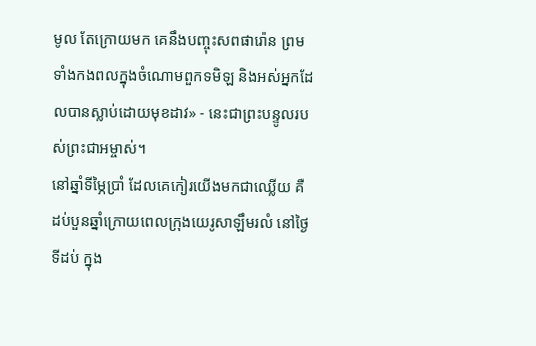មូល តែក្រោយមក គេនឹងបញ្ចុះសពផារ៉ោន ព្រមទាំងកងពលក្នុងចំណោមពួកទមិឡ និងអស់អ្នកដែលបានស្លាប់ដោយមុខដាវ» - នេះជាព្រះបន្ទូលរបស់ព្រះជាអម្ចាស់។
នៅឆ្នាំទីម្ភៃប្រាំ ដែលគេកៀរយើងមកជាឈ្លើយ គឺដប់បួនឆ្នាំក្រោយពេលក្រុងយេរូសាឡឹមរលំ នៅថ្ងៃទីដប់ ក្នុង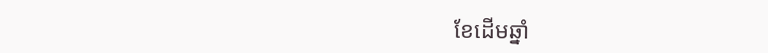ខែដើមឆ្នាំ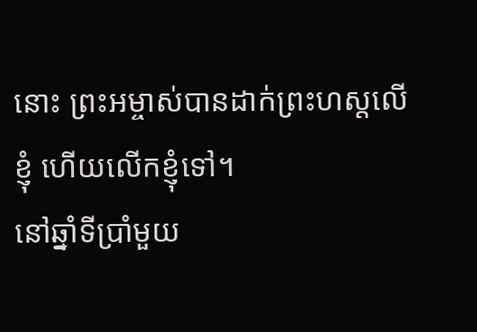នោះ ព្រះអម្ចាស់បានដាក់ព្រះហស្ដលើខ្ញុំ ហើយលើកខ្ញុំទៅ។
នៅឆ្នាំទីប្រាំមួយ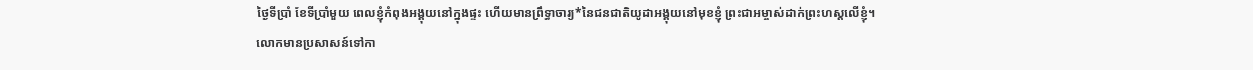ថ្ងៃទីប្រាំ ខែទីប្រាំមួយ ពេលខ្ញុំកំពុងអង្គុយនៅក្នុងផ្ទះ ហើយមានព្រឹទ្ធាចារ្យ*នៃជនជាតិយូដាអង្គុយនៅមុខខ្ញុំ ព្រះជាអម្ចាស់ដាក់ព្រះហស្ដលើខ្ញុំ។
លោកមានប្រសាសន៍ទៅកា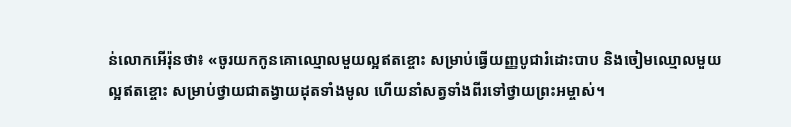ន់លោកអើរ៉ុនថា៖ «ចូរយកកូនគោឈ្មោលមួយល្អឥតខ្ចោះ សម្រាប់ធ្វើយញ្ញបូជារំដោះបាប និងចៀមឈ្មោលមួយល្អឥតខ្ចោះ សម្រាប់ថ្វាយជាតង្វាយដុតទាំងមូល ហើយនាំសត្វទាំងពីរទៅថ្វាយព្រះអម្ចាស់។